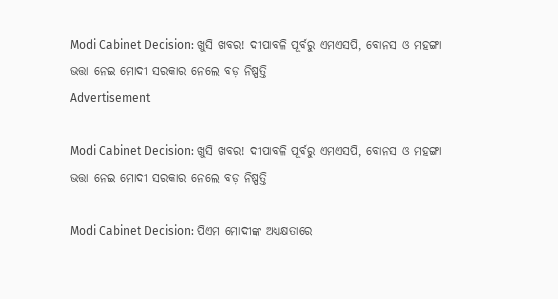Modi Cabinet Decision: ଖୁସି ଖବର! ଦୀପାବଳି ପୂର୍ବରୁ ଏମଏସପି, ବୋନସ ଓ ମହଙ୍ଗା ଭତ୍ତା ନେଇ ମୋଦୀ ସରକାର ନେଲେ ବଡ଼ ନିଷ୍ପତ୍ତି
Advertisement

Modi Cabinet Decision: ଖୁସି ଖବର! ଦୀପାବଳି ପୂର୍ବରୁ ଏମଏସପି, ବୋନସ ଓ ମହଙ୍ଗା ଭତ୍ତା ନେଇ ମୋଦୀ ସରକାର ନେଲେ ବଡ଼ ନିଷ୍ପତ୍ତି

Modi Cabinet Decision: ପିଏମ ମୋଦୀଙ୍କ ଅଧ୍ୟକ୍ଷତାରେ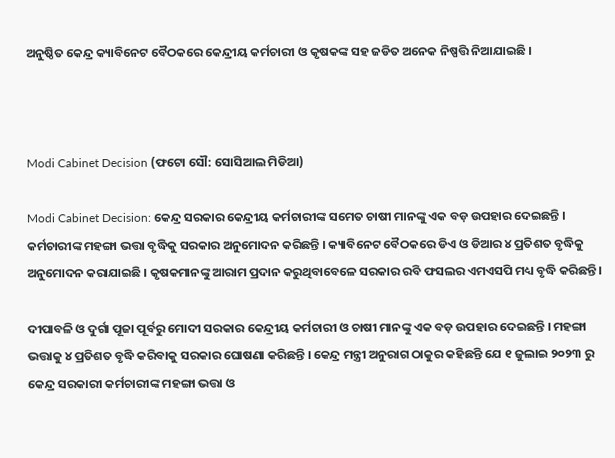ଅନୁଷ୍ଠିତ କେନ୍ଦ୍ର କ୍ୟାବିନେଟ ବୈଠକରେ କେନ୍ଦ୍ରୀୟ କର୍ମଚାରୀ ଓ କୃଷକଙ୍କ ସହ ଜଡିତ ଅନେକ ନିଷ୍ପତ୍ତି ନିଆଯାଇଛି ।



Modi Cabinet Decision (ଫଟୋ ସୌ: ସୋସିଆଲ ମିଡିଆ)

Modi Cabinet Decision: କେନ୍ଦ୍ର ସରକାର କେନ୍ଦ୍ରୀୟ କର୍ମଚାରୀଙ୍କ ସମେତ ଚାଷୀ ମାନଙ୍କୁ ଏକ ବଡ଼ ଉପହାର ଦେଇଛନ୍ତି । କର୍ମଚାରୀଙ୍କ ମହଙ୍ଗା ଭତ୍ତା ବୃଦ୍ଧିକୁ ସରକାର ଅନୁମୋଦନ କରିଛନ୍ତି । କ୍ୟାବିନେଟ ବୈଠକରେ ଡିଏ ଓ ଡିଆର ୪ ପ୍ରତିଶତ ବୃଦ୍ଧିକୁ ଅନୁମୋଦନ କରାଯାଇଛି । କୃଷକମାନଙ୍କୁ ଆରାମ ପ୍ରଦାନ କରୁଥିବାବେଳେ ସରକାର ରବି ଫସଲର ଏମଏସପି ମଧ୍ୟ ବୃଦ୍ଧି କରିଛନ୍ତି ।

ଦୀପାବଳି ଓ ଦୁର୍ଗା ପୂଜା ପୂର୍ବରୁ ମୋଦୀ ସରକାର କେନ୍ଦ୍ରୀୟ କର୍ମଚାରୀ ଓ ଚାଷୀ ମାନଙ୍କୁ ଏକ ବଡ଼ ଉପହାର ଦେଇଛନ୍ତି । ମହଙ୍ଗା ଭତ୍ତାକୁ ୪ ପ୍ରତିଶତ ବୃଦ୍ଧି କରିବାକୁ ସରକାର ଘୋଷଣା କରିଛନ୍ତି । କେନ୍ଦ୍ର ମନ୍ତ୍ରୀ ଅନୁରାଗ ଠାକୁର କହିଛନ୍ତି ଯେ ୧ ଜୁଲାଇ ୨୦୨୩ ରୁ କେନ୍ଦ୍ର ସରକାରୀ କର୍ମଚାରୀଙ୍କ ମହଙ୍ଗା ଭତ୍ତା ଓ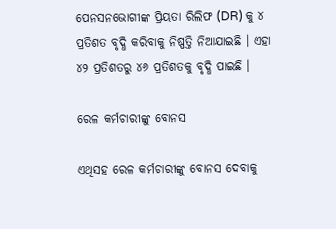ପେନସନଭୋଗୀଙ୍କ ପ୍ରିୟତା ରିଲିଫ (DR) କୁ ୪ ପ୍ରତିଶତ ବୃଦ୍ଧି କରିବାକୁ ନିଷ୍ପତ୍ତି ନିଆଯାଇଛି । ଏହା ୪୨ ପ୍ରତିଶତରୁ ୪୬ ପ୍ରତିଶତକୁ ବୃଦ୍ଧି ପାଇଛି ।

ରେଳ କର୍ମଚାରୀଙ୍କୁ ବୋନସ

ଏଥିସହ ରେଳ କର୍ମଚାରୀଙ୍କୁ ବୋନସ ଦେବାକୁ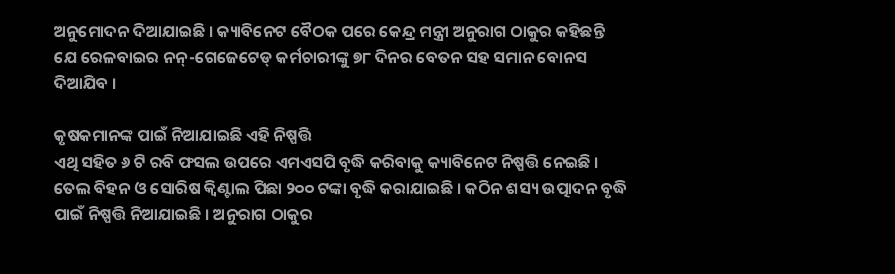ଅନୁମୋଦନ ଦିଆଯାଇଛି । କ୍ୟାବିନେଟ ବୈଠକ ପରେ କେନ୍ଦ୍ର ମନ୍ତ୍ରୀ ଅନୁରାଗ ଠାକୁର କହିଛନ୍ତି ଯେ ରେଳବାଇର ନନ୍-ଗେଜେଟେଡ୍ କର୍ମଚାରୀଙ୍କୁ ୭୮ ଦିନର ବେତନ ସହ ସମାନ ବୋନସ ଦିଆଯିବ ।

କୃଷକମାନଙ୍କ ପାଇଁ ନିଆଯାଇଛି ଏହି ନିଷ୍ପତ୍ତି
ଏଥି ସହିତ ୬ ଟି ରବି ଫସଲ ଉପରେ ଏମଏସପି ବୃଦ୍ଧି କରିବାକୁ କ୍ୟାବିନେଟ ନିଷ୍ପତ୍ତି ନେଇଛି । ତେଲ ବିହନ ଓ ସୋରିଷ କ୍ୱିଣ୍ଟାଲ ପିଛା ୨୦୦ ଟଙ୍କା ବୃଦ୍ଧି କରାଯାଇଛି । କଠିନ ଶସ୍ୟ ଉତ୍ପାଦନ ବୃଦ୍ଧି ପାଇଁ ନିଷ୍ପତ୍ତି ନିଆଯାଇଛି । ଅନୁରାଗ ଠାକୁର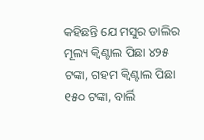କହିଛନ୍ତି ଯେ ମସୁର ଡାଲିର ମୂଲ୍ୟ କ୍ୱିଣ୍ଟାଲ ପିଛା ୪୨୫ ଟଙ୍କା, ଗହମ କ୍ୱିଣ୍ଟାଲ ପିଛା ୧୫୦ ଟଙ୍କା, ବାର୍ଲି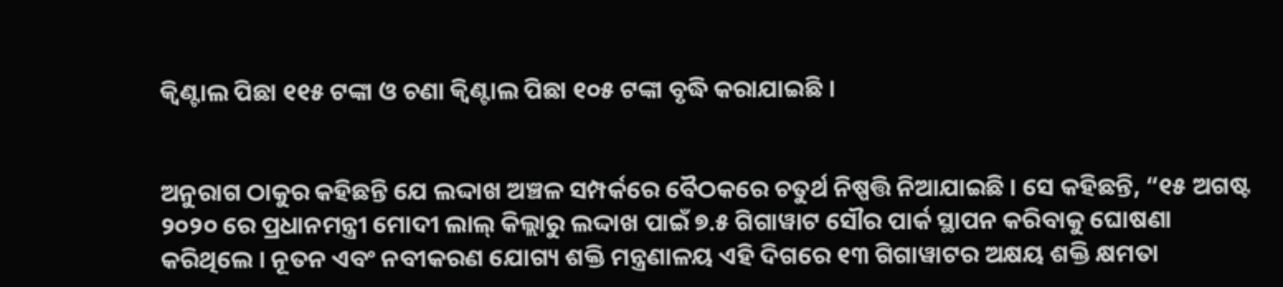କ୍ୱିଣ୍ଟାଲ ପିଛା ୧୧୫ ଟଙ୍କା ଓ ଚଣା କ୍ୱିଣ୍ଟାଲ ପିଛା ୧୦୫ ଟଙ୍କା ବୃଦ୍ଧି କରାଯାଇଛି ।


ଅନୁରାଗ ଠାକୁର କହିଛନ୍ତି ଯେ ଲଦ୍ଦାଖ ଅଞ୍ଚଳ ସମ୍ପର୍କରେ ବୈଠକରେ ଚତୁର୍ଥ ନିଷ୍ପତ୍ତି ନିଆଯାଇଛି । ସେ କହିଛନ୍ତି, “୧୫ ଅଗଷ୍ଟ ୨୦୨୦ ରେ ପ୍ରଧାନମନ୍ତ୍ରୀ ମୋଦୀ ଲାଲ୍ କିଲ୍ଲାରୁ ଲଦ୍ଦାଖ ପାଇଁ ୭.୫ ଗିଗାୱାଟ ସୌର ପାର୍କ ସ୍ଥାପନ କରିବାକୁ ଘୋଷଣା କରିଥିଲେ । ନୂତନ ଏବଂ ନବୀକରଣ ଯୋଗ୍ୟ ଶକ୍ତି ମନ୍ତ୍ରଣାଳୟ ଏହି ଦିଗରେ ୧୩ ଗିଗାୱାଟର ଅକ୍ଷୟ ଶକ୍ତି କ୍ଷମତା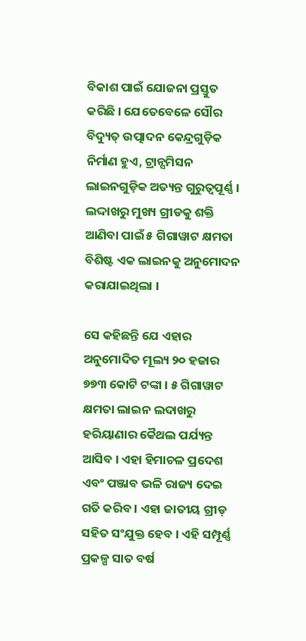ବିକାଶ ପାଇଁ ଯୋଜନା ପ୍ରସ୍ତୁତ କରିଛି । ଯେତେବେଳେ ସୌର ବିଦ୍ୟୁତ୍ ଉତ୍ପାଦନ କେନ୍ଦ୍ରଗୁଡ଼ିକ ନିର୍ମାଣ ହୁଏ, ଟ୍ରାନ୍ସମିସନ ଲାଇନଗୁଡ଼ିକ ଅତ୍ୟନ୍ତ ଗୁରୁତ୍ୱପୂର୍ଣ୍ଣ । ଲଦ୍ଦାଖରୁ ମୁଖ୍ୟ ଗ୍ରୀଡକୁ ଶକ୍ତି ଆଣିବା ପାଇଁ ୫ ଗିଗାୱାଟ କ୍ଷମତା ବିଶିଷ୍ଟ ଏକ ଲାଇନକୁ ଅନୁମୋଦନ କରାଯାଇଥିଲା ।

ସେ କହିଛନ୍ତି ଯେ ଏହାର ଅନୁମୋଦିତ ମୂଲ୍ୟ ୨୦ ହଜାର ୭୭୩ କୋଟି ଟଙ୍କା । ୫ ଗିଗାୱାଟ କ୍ଷମତା ଲାଇନ ଲଦାଖରୁ ହରିୟାଣାର କୈଥଲ ପର୍ଯ୍ୟନ୍ତ ଆସିବ । ଏହା ହିମାଚଳ ପ୍ରଦେଶ ଏବଂ ପଞ୍ଜାବ ଭଳି ରାଜ୍ୟ ଦେଇ ଗତି କରିବ । ଏହା ଜାତୀୟ ଗ୍ରୀଡ୍ ସହିତ ସଂଯୁକ୍ତ ହେବ । ଏହି ସମ୍ପୂର୍ଣ୍ଣ ପ୍ରକଳ୍ପ ସାତ ବର୍ଷ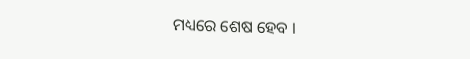ମଧ୍ୟରେ ଶେଷ ହେବ ।